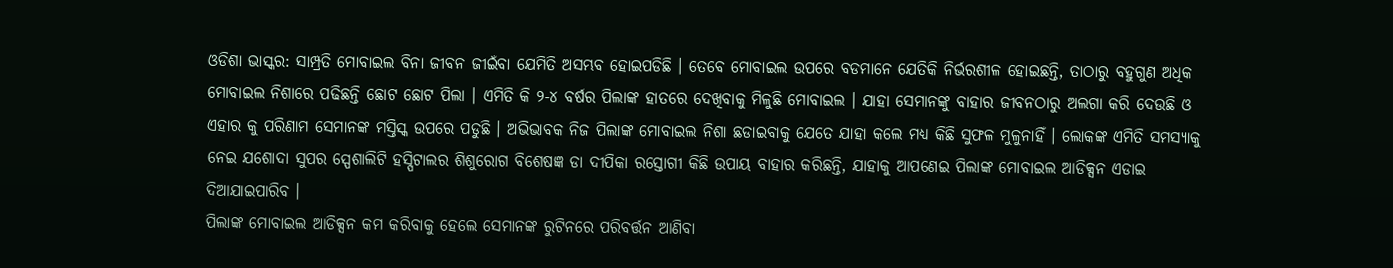ଓଡିଶା ଭାସ୍କର: ସାମ୍ପ୍ରତି ମୋବାଇଲ ବିନା ଜୀବନ ଜୀଇଁବା ଯେମିତି ଅସମ୍ଭବ ହୋଇପଡିଛି । ତେବେ ମୋବାଇଲ ଉପରେ ବଡମାନେ ଯେତିକି ନିର୍ଭରଶୀଳ ହୋଇଛନ୍ତି, ତାଠାରୁ ବହୁଗୁଣ ଅଧିକ ମୋବାଇଲ ନିଶାରେ ପଢିଛନ୍ତି ଛୋଟ ଛୋଟ ପିଲା । ଏମିତି କି ୨-୪ ବର୍ଷର ପିଲାଙ୍କ ହାତରେ ଦେଖିବାକୁ ମିଳୁଛି ମୋବାଇଲ । ଯାହା ସେମାନଙ୍କୁ ବାହାର ଜୀବନଠାରୁ ଅଲଗା କରି ଦେଉଛି ଓ ଏହାର କୁ ପରିଣାମ ସେମାନଙ୍କ ମସ୍ତିସ୍କ ଉପରେ ପଡୁଛି । ଅଭିଭାବକ ନିଜ ପିଲାଙ୍କ ମୋବାଇଲ ନିଶା ଛଡାଇବାକୁ ଯେତେ ଯାହା କଲେ ମଧ୍ୟ କିଛି ସୁଫଳ ମୁଳୁନାହିଁ । ଲୋକଙ୍କ ଏମିତି ସମସ୍ୟାକୁ ନେଇ ଯଶୋଦା ସୁପର ସ୍ପେଶାଲିଟି ହସ୍ପିଟାଲର ଶିଶୁରୋଗ ବିଶେଷଜ୍ଞ ଡା ଦୀପିକା ରସ୍ତୋଗୀ କିଛି ଉପାୟ ବାହାର କରିଛନ୍ତି, ଯାହାକୁ ଆପଣେଇ ପିଲାଙ୍କ ମୋବାଇଲ ଆଡିକ୍ସନ ଏଡାଇ ଦିଆଯାଇପାରିବ ।
ପିଲାଙ୍କ ମୋବାଇଲ ଆଡିକ୍ସନ କମ କରିବାକୁ ହେଲେ ସେମାନଙ୍କ ରୁଟିନରେ ପରିବର୍ତ୍ତନ ଆଣିବା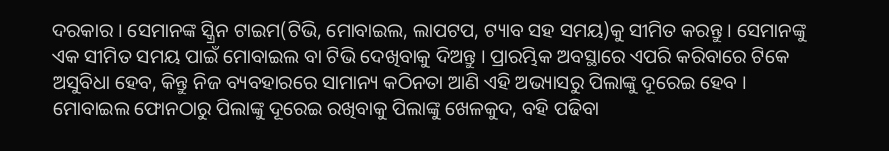ଦରକାର । ସେମାନଙ୍କ ସ୍କ୍ରିନ ଟାଇମ(ଟିଭି, ମୋବାଇଲ, ଲାପଟପ, ଟ୍ୟାବ ସହ ସମୟ)କୁ ସୀମିତ କରନ୍ତୁ । ସେମାନଙ୍କୁ ଏକ ସୀମିତ ସମୟ ପାଇଁ ମୋବାଇଲ ବା ଟିଭି ଦେଖିବାକୁ ଦିଅନ୍ତୁ । ପ୍ରାରମ୍ଭିକ ଅବସ୍ଥାରେ ଏପରି କରିବାରେ ଟିକେ ଅସୁବିଧା ହେବ, କିନ୍ତୁ ନିଜ ବ୍ୟବହାରରେ ସାମାନ୍ୟ କଠିନତା ଆଣି ଏହି ଅଭ୍ୟାସରୁ ପିଲାଙ୍କୁ ଦୂରେଇ ହେବ ।
ମୋବାଇଲ ଫୋନଠାରୁ ପିଲାଙ୍କୁ ଦୂରେଇ ରଖିବାକୁ ପିଲାଙ୍କୁ ଖେଳକୁଦ, ବହି ପଢିବା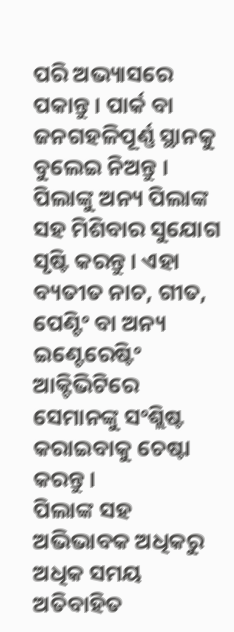ପରି ଅଭ୍ୟାସରେ ପକାନ୍ତୁ । ପାର୍କ ବା ଜନଗହଳିପୂର୍ଣ୍ଣ ସ୍ଥାନକୁ ବୁଲେଇ ନିଅନ୍ତୁ । ପିଲାଙ୍କୁ ଅନ୍ୟ ପିଲାଙ୍କ ସହ ମିଶିବାର ସୁଯୋଗ ସୃଷ୍ଟି କରନ୍ତୁ । ଏହା ବ୍ୟତୀତ ନାଚ, ଗୀତ, ପେଣ୍ଟିଂ ବା ଅନ୍ୟ ଇଣ୍ଟେରେଷ୍ଟିଂ ଆକ୍ଟିଭିଟିରେ ସେମାନଙ୍କୁ ସଂଶ୍ଲିଷ୍ଟ କରାଇବାକୁ ଚେଷ୍ଟା କରନ୍ତୁ ।
ପିଲାଙ୍କ ସହ ଅଭିଭାବକ ଅଧିକରୁ ଅଧିକ ସମୟ ଅତିବାହିତ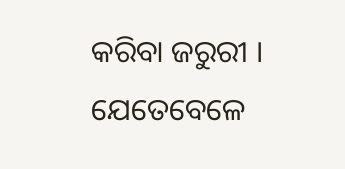କରିବା ଜରୁରୀ । ଯେତେବେଳେ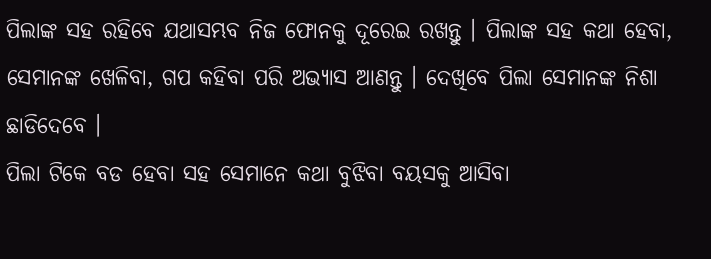ପିଲାଙ୍କ ସହ ରହିବେ ଯଥାସମ୍ଭବ ନିଜ ଫୋନକୁ ଦୂରେଇ ରଖନ୍ତୁ । ପିଲାଙ୍କ ସହ କଥା ହେବା, ସେମାନଙ୍କ ଖେଳିବା, ଗପ କହିବା ପରି ଅଭ୍ୟାସ ଆଣନ୍ତୁ । ଦେଖିବେ ପିଲା ସେମାନଙ୍କ ନିଶା ଛାଡିଦେବେ ।
ପିଲା ଟିକେ ବଡ ହେବା ସହ ସେମାନେ କଥା ବୁଝିବା ବୟସକୁ ଆସିବା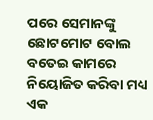ପରେ ସେମାନଙ୍କୁ ଛୋଟମୋଟ ବୋଲ ବତେଇ କାମରେ ନିୟୋଜିତ କରିବା ମଧ୍ୟ ଏକ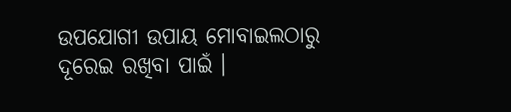ଉପଯୋଗୀ ଉପାୟ ମୋବାଇଲଠାରୁ ଦୂରେଇ ରଖିବା ପାଇଁ ।